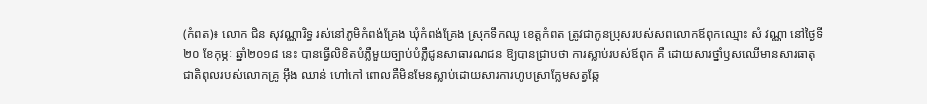(កំពត)៖ លោក ជិន សុវណ្ណារិទ្ធ រស់នៅភូមិកំពង់គ្រែង ឃុំកំពង់គ្រែង ស្រុកទឹកឈូ ខេត្តកំពត ត្រូវជាកូនប្រុសរបស់សពលោកឪពុកឈ្មោះ សំ វណ្ណា នៅថ្ងៃទី២០ ខែកុម្ភៈ ឆ្នាំ២០១៨ នេះ បានធ្វើលិខិតបំភ្លឺមួយច្បាប់បំភ្លឺជូនសាធារណជន ឱ្យបានជ្រាបថា ការស្លាប់របស់ឪពុក គឺ ដោយសារថ្នាំឫសឈើមានសារធាតុជាតិពុលរបស់លោកគ្រូ អ៊ឹង ឈាន់ ហៅកៅ ពោលគឺមិនមែនស្លាប់ដោយសារការហូបស្រាក្លែមសត្វឆ្កែ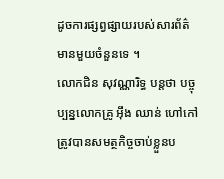ដូចការផ្សព្វផ្សាយរបស់សារព័ត៌មានមួយចំនួនទេ ។
លោកជិន សុវណ្ណារិទ្ធ បន្តថា បច្ចុប្បន្នលោកគ្រូ អ៊ឹង ឈាន់ ហៅកៅ ត្រូវបានសមត្ថកិច្ចចាប់ខ្លួនប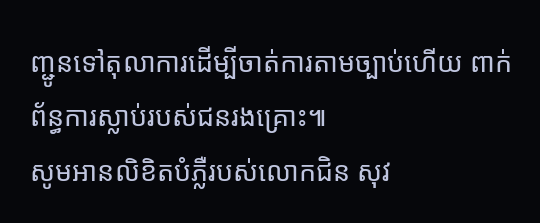ញ្ជូនទៅតុលាការដើម្បីចាត់ការតាមច្បាប់ហើយ ពាក់ព័ន្ធការស្លាប់របស់ជនរងគ្រោះ៕
សូមអានលិខិតបំភ្លឺរបស់លោកជិន សុវ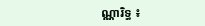ណ្ណារិទ្ធ ៖